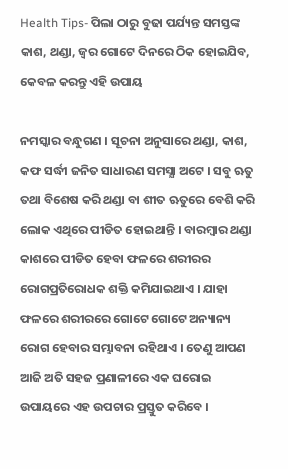Health Tips- ପିଲା ଠାରୁ ବୁଢା ପର୍ଯ୍ୟନ୍ତ ସମସ୍ତଙ୍କ କାଶ, ଥଣ୍ଡା, ଜ୍ୱର ଗୋଟେ ଦିନରେ ଠିକ ହୋଇଯିବ, କେବଳ କରନ୍ତୁ ଏହି ଉପାୟ

ନମସ୍କାର ବନ୍ଧୁଗଣ । ସୂଚନା ଅନୁସାରେ ଥଣ୍ଡା, କାଶ, କଫ ସର୍ଦ୍ଧୀ ଜନିତ ସାଧାରଣ ସମସ୍ଯା ଅଟେ । ସବୁ ଋତୁ ତଥା ବିଶେଷ କରି ଥଣ୍ଡା ବା ଶୀତ ଋତୁରେ ବେଶି କରି ଲୋକ ଏଥିରେ ପୀଡିତ ହୋଇଥାନ୍ତି । ବାରମ୍ବାର ଥଣ୍ଡା କାଶରେ ପୀଡିତ ହେବା ଫଳରେ ଶରୀରର ରୋଗପ୍ରତିରୋଧକ ଶକ୍ତି କମିଯାଇଥାଏ । ଯାହା ଫଳରେ ଶରୀରରେ ଗୋଟେ ଗୋଟେ ଅନ୍ୟାନ୍ୟ ରୋଗ ହେବାର ସମ୍ଭାବନା ରହିଥାଏ । ତେଣୁ ଆପଣ ଆଜି ଅତି ସହଜ ପ୍ରଣାଳୀରେ ଏକ ଘରୋଇ ଉପାୟରେ ଏହ ଉପଚାର ପ୍ରସ୍ତୁତ କରିବେ ।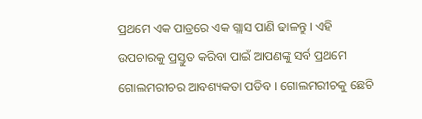ପ୍ରଥମେ ଏକ ପାତ୍ରରେ ଏକ ଗ୍ଲାସ ପାଣି ଢାଳନ୍ତୁ । ଏହି ଉପଚାରକୁ ପ୍ରସ୍ତୁତ କରିବା ପାଇଁ ଆପଣଙ୍କୁ ସର୍ବ ପ୍ରଥମେ ଗୋଲମରୀଚର ଆବଶ୍ୟକତା ପଡିବ । ଗୋଲମରୀଚକୁ ଛେଚି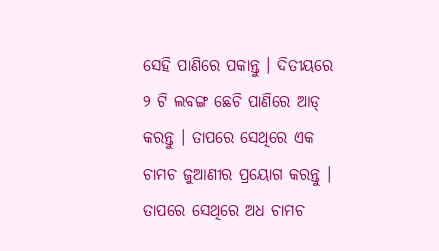ସେହି ପାଣିରେ ପକାନ୍ତୁ । ଦିତୀୟରେ ୨ ଟି ଲବଙ୍ଗ ଛେଚି ପାଣିରେ ଆଡ୍ କରନ୍ତୁ । ତାପରେ ସେଥିରେ ଏକ ଚାମଚ ଜୁଆଣୀର ପ୍ରୟୋଗ କରନ୍ତୁ । ତାପରେ ସେଥିରେ ଅଧ ଚାମଚ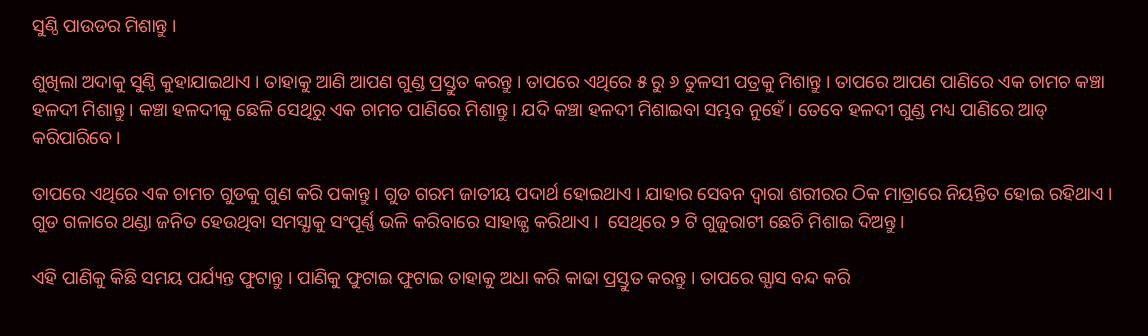ସୁଣ୍ଠି ପାଉଡର ମିଶାନ୍ତୁ ।

ଶୁଖିଲା ଅଦାକୁ ସୁଣ୍ଠି କୁହାଯାଇଥାଏ । ତାହାକୁ ଆଣି ଆପଣ ଗୁଣ୍ଡ ପ୍ରସ୍ତୁତ କରନ୍ତୁ । ତାପରେ ଏଥିରେ ୫ ରୁ ୬ ତୁଳସୀ ପତ୍ରକୁ ମିଶାନ୍ତୁ । ତାପରେ ଆପଣ ପାଣିରେ ଏକ ଚାମଚ କଞ୍ଚା ହଳଦୀ ମିଶାନ୍ତୁ । କଞ୍ଚା ହଳଦୀକୁ ଛେଳି ସେଥିରୁ ଏକ ଚାମଚ ପାଣିରେ ମିଶାନ୍ତୁ । ଯଦି କଞ୍ଚା ହଳଦୀ ମିଶାଇବା ସମ୍ଭବ ନୁହେଁ । ତେବେ ହଳଦୀ ଗୁଣ୍ଡ ମଧ୍ୟ ପାଣିରେ ଆଡ୍ କରିପାରିବେ ।

ତାପରେ ଏଥିରେ ଏକ ଚାମଚ ଗୁଡକୁ ଗୁଣ କରି ପକାନ୍ତୁ । ଗୁଡ ଗରମ ଜାତୀୟ ପଦାର୍ଥ ହୋଇଥାଏ । ଯାହାର ସେବନ ଦ୍ଵାରା ଶରୀରର ଠିକ ମାତ୍ରାରେ ନିୟନ୍ତିତ ହୋଇ ରହିଥାଏ । ଗୁଡ ଗଳାରେ ଥଣ୍ଡା ଜନିତ ହେଉଥିବା ସମସ୍ଯାକୁ ସଂପୂର୍ଣ୍ଣ ଭଳି କରିବାରେ ସାହାଜ୍ଯ କରିଥାଏ ।  ସେଥିରେ ୨ ଟି ଗୁଜୁରାଟୀ ଛେଚି ମିଶାଇ ଦିଅନ୍ତୁ ।

ଏହି ପାଣିକୁ କିଛି ସମୟ ପର୍ଯ୍ୟନ୍ତ ଫୁଟାନ୍ତୁ । ପାଣିକୁ ଫୁଟାଇ ଫୁଟାଇ ତାହାକୁ ଅଧା କରି କାଢା ପ୍ରସ୍ତୁତ କରନ୍ତୁ । ତାପରେ ଗ୍ଯାସ ବନ୍ଦ କରି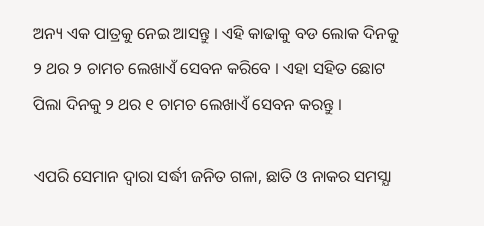ଅନ୍ୟ ଏକ ପାତ୍ରକୁ ନେଇ ଆସନ୍ତୁ । ଏହି କାଢାକୁ ବଡ ଲୋକ ଦିନକୁ ୨ ଥର ୨ ଚାମଚ ଲେଖାଏଁ ସେବନ କରିବେ । ଏହା ସହିତ ଛୋଟ ପିଲା ଦିନକୁ ୨ ଥର ୧ ଚାମଚ ଲେଖାଏଁ ସେବନ କରନ୍ତୁ ।

ଏପରି ସେମାନ ଦ୍ଵାରା ସର୍ଦ୍ଧୀ ଜନିତ ଗଳା, ଛାତି ଓ ନାକର ସମସ୍ଯା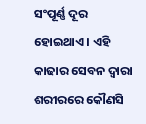ସଂପୂର୍ଣ୍ଣ ଦୂର ହୋଇଥାଏ । ଏହି କାଢାର ସେବନ ଦ୍ଵାରା ଶରୀରରେ କୌଣସି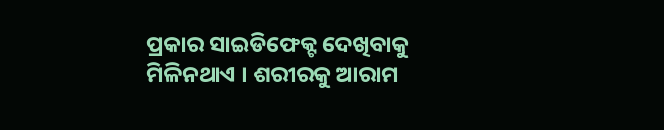ପ୍ରକାର ସାଇଡିଫେକ୍ଟ ଦେଖିବାକୁ ମିଳିନଥାଏ । ଶରୀରକୁ ଆରାମ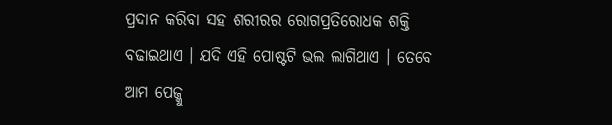ପ୍ରଦାନ କରିବା ସହ ଶରୀରର ରୋଗପ୍ରତିରୋଧକ ଶକ୍ତି ବଢାଇଥାଏ । ଯଦି ଏହି ପୋଷ୍ଟଟି ଭଲ ଲାଗିଥାଏ । ତେବେ ଆମ ପେଜ୍କୁ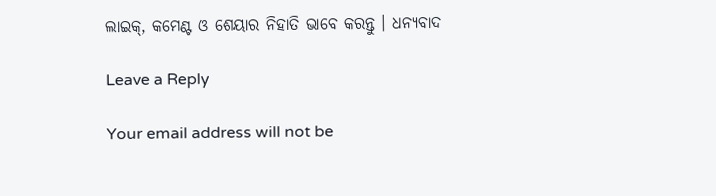ଲାଇକ୍, କମେଣ୍ଟ ଓ ଶେୟାର ନିହାତି ଭାବେ କରନ୍ତୁ । ଧନ୍ୟବାଦ

Leave a Reply

Your email address will not be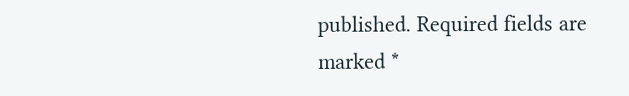published. Required fields are marked *